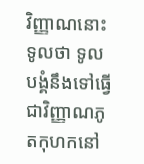វិញ្ញាណនោះទូលថា ទូលបង្គំនឹងទៅធ្វើជាវិញ្ញាណភូតកុហកនៅ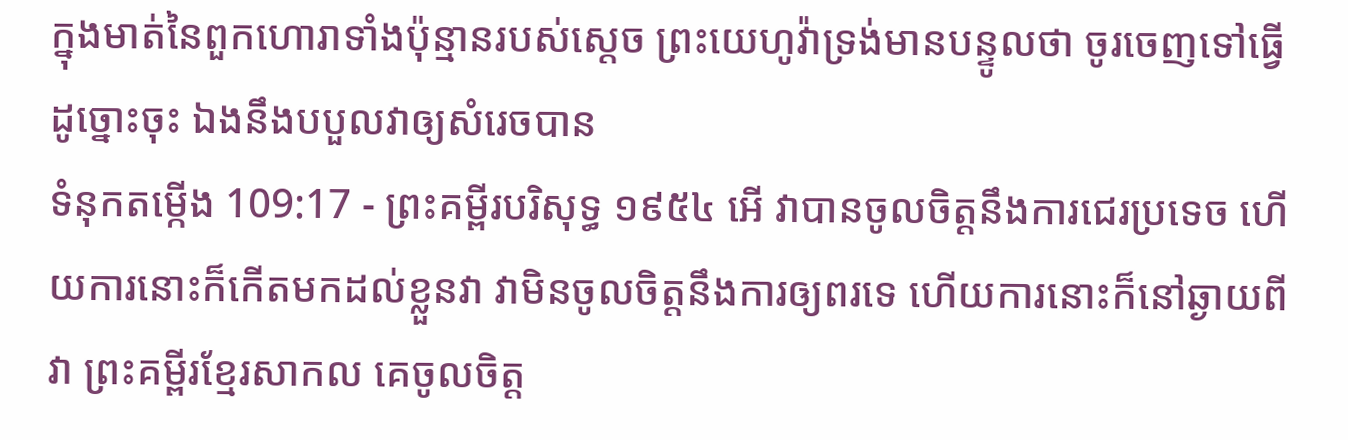ក្នុងមាត់នៃពួកហោរាទាំងប៉ុន្មានរបស់ស្តេច ព្រះយេហូវ៉ាទ្រង់មានបន្ទូលថា ចូរចេញទៅធ្វើដូច្នោះចុះ ឯងនឹងបបួលវាឲ្យសំរេចបាន
ទំនុកតម្កើង 109:17 - ព្រះគម្ពីរបរិសុទ្ធ ១៩៥៤ អើ វាបានចូលចិត្តនឹងការជេរប្រទេច ហើយការនោះក៏កើតមកដល់ខ្លួនវា វាមិនចូលចិត្តនឹងការឲ្យពរទេ ហើយការនោះក៏នៅឆ្ងាយពីវា ព្រះគម្ពីរខ្មែរសាកល គេចូលចិត្ត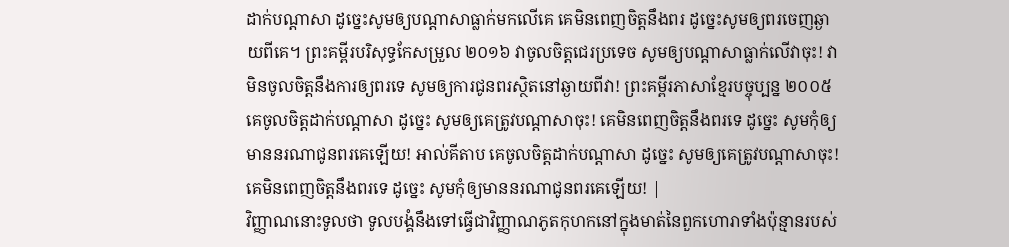ដាក់បណ្ដាសា ដូច្នេះសូមឲ្យបណ្ដាសាធ្លាក់មកលើគេ គេមិនពេញចិត្តនឹងពរ ដូច្នេះសូមឲ្យពរចេញឆ្ងាយពីគេ។ ព្រះគម្ពីរបរិសុទ្ធកែសម្រួល ២០១៦ វាចូលចិត្តជេរប្រទេច សូមឲ្យបណ្ដាសាធ្លាក់លើវាចុះ! វាមិនចូលចិត្តនឹងការឲ្យពរទេ សូមឲ្យការជូនពរស្ថិតនៅឆ្ងាយពីវា! ព្រះគម្ពីរភាសាខ្មែរបច្ចុប្បន្ន ២០០៥ គេចូលចិត្តដាក់បណ្ដាសា ដូច្នេះ សូមឲ្យគេត្រូវបណ្ដាសាចុះ! គេមិនពេញចិត្តនឹងពរទេ ដូច្នេះ សូមកុំឲ្យមាននរណាជូនពរគេឡើយ! អាល់គីតាប គេចូលចិត្តដាក់បណ្ដាសា ដូច្នេះ សូមឲ្យគេត្រូវបណ្ដាសាចុះ! គេមិនពេញចិត្តនឹងពរទេ ដូច្នេះ សូមកុំឲ្យមាននរណាជូនពរគេឡើយ! |
វិញ្ញាណនោះទូលថា ទូលបង្គំនឹងទៅធ្វើជាវិញ្ញាណភូតកុហកនៅក្នុងមាត់នៃពួកហោរាទាំងប៉ុន្មានរបស់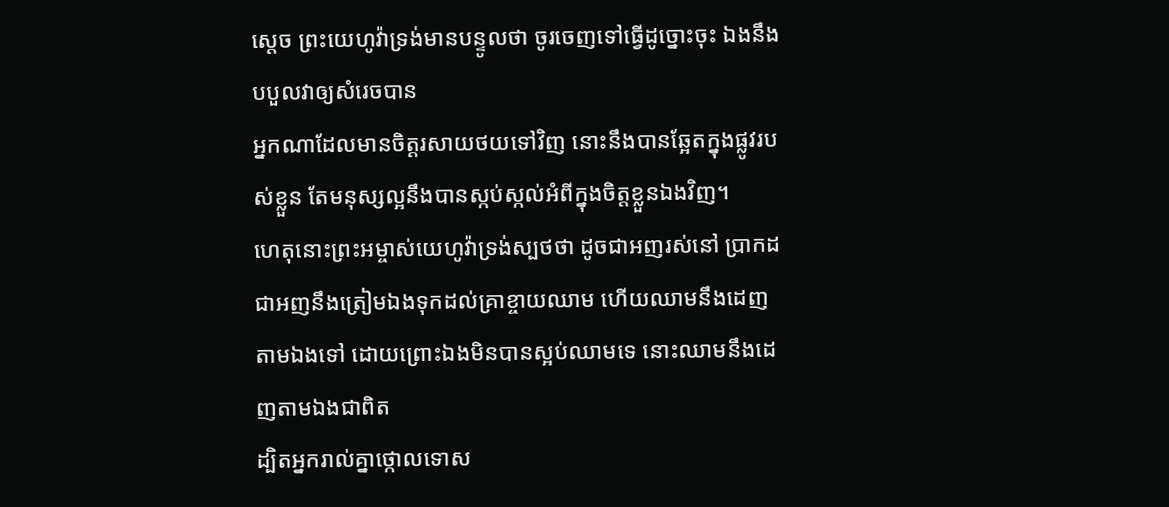ស្តេច ព្រះយេហូវ៉ាទ្រង់មានបន្ទូលថា ចូរចេញទៅធ្វើដូច្នោះចុះ ឯងនឹងបបួលវាឲ្យសំរេចបាន
អ្នកណាដែលមានចិត្តរសាយថយទៅវិញ នោះនឹងបានឆ្អែតក្នុងផ្លូវរបស់ខ្លួន តែមនុស្សល្អនឹងបានស្កប់ស្កល់អំពីក្នុងចិត្តខ្លួនឯងវិញ។
ហេតុនោះព្រះអម្ចាស់យេហូវ៉ាទ្រង់ស្បថថា ដូចជាអញរស់នៅ ប្រាកដជាអញនឹងត្រៀមឯងទុកដល់គ្រាខ្ចាយឈាម ហើយឈាមនឹងដេញតាមឯងទៅ ដោយព្រោះឯងមិនបានស្អប់ឈាមទេ នោះឈាមនឹងដេញតាមឯងជាពិត
ដ្បិតអ្នករាល់គ្នាថ្កោលទោស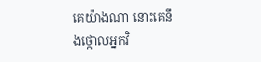គេយ៉ាងណា នោះគេនឹងថ្កោលអ្នកវិ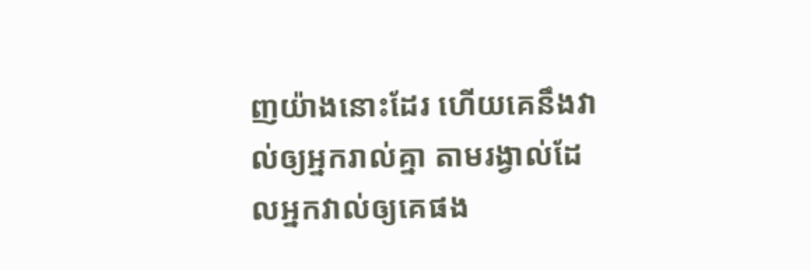ញយ៉ាងនោះដែរ ហើយគេនឹងវាល់ឲ្យអ្នករាល់គ្នា តាមរង្វាល់ដែលអ្នកវាល់ឲ្យគេផង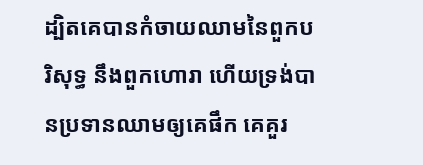ដ្បិតគេបានកំចាយឈាមនៃពួកបរិសុទ្ធ នឹងពួកហោរា ហើយទ្រង់បានប្រទានឈាមឲ្យគេផឹក គេគួរ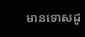មានទោសដូ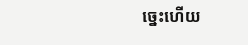ច្នេះហើយ